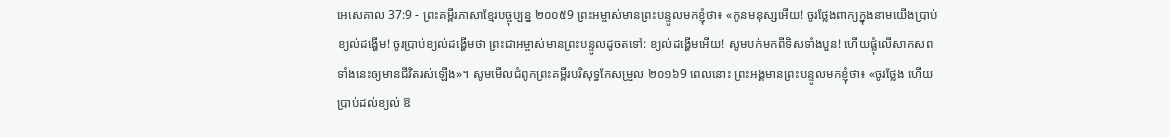អេសេគាល 37:9 - ព្រះគម្ពីរភាសាខ្មែរបច្ចុប្បន្ន ២០០៥9 ព្រះអម្ចាស់មានព្រះបន្ទូលមកខ្ញុំថា៖ «កូនមនុស្សអើយ! ចូរថ្លែងពាក្យក្នុងនាមយើងប្រាប់ខ្យល់ដង្ហើម! ចូរប្រាប់ខ្យល់ដង្ហើមថា ព្រះជាអម្ចាស់មានព្រះបន្ទូលដូចតទៅ: ខ្យល់ដង្ហើមអើយ! សូមបក់មកពីទិសទាំងបួន! ហើយផ្លុំលើសាកសពទាំងនេះឲ្យមានជីវិតរស់ឡើង»។ សូមមើលជំពូកព្រះគម្ពីរបរិសុទ្ធកែសម្រួល ២០១៦9 ពេលនោះ ព្រះអង្គមានព្រះបន្ទូលមកខ្ញុំថា៖ «ចូរថ្លែង ហើយប្រាប់ដល់ខ្យល់ ឱ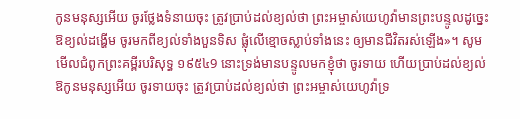កូនមនុស្សអើយ ចូរថ្លែងទំនាយចុះ ត្រូវប្រាប់ដល់ខ្យល់ថា ព្រះអម្ចាស់យេហូវ៉ាមានព្រះបន្ទូលដូច្នេះ ឱខ្យល់ដង្ហើម ចូរមកពីខ្យល់ទាំងបួនទិស ផ្លុំលើខ្មោចស្លាប់ទាំងនេះ ឲ្យមានជីវិតរស់ឡើង»។ សូមមើលជំពូកព្រះគម្ពីរបរិសុទ្ធ ១៩៥៤9 នោះទ្រង់មានបន្ទូលមកខ្ញុំថា ចូរទាយ ហើយប្រាប់ដល់ខ្យល់ ឱកូនមនុស្សអើយ ចូរទាយចុះ ត្រូវប្រាប់ដល់ខ្យល់ថា ព្រះអម្ចាស់យេហូវ៉ាទ្រ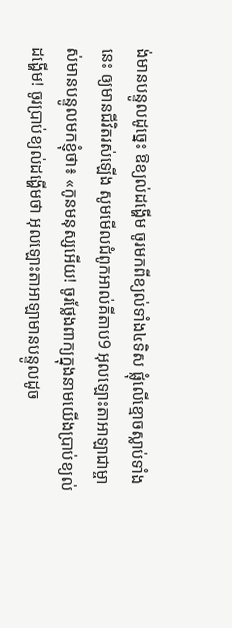ង់មានបន្ទូលដូច្នេះ ឱខ្យល់ដង្ហើម ចូរមកពីខ្យល់ទាំង៤ទិស ផ្លុំលើខ្មោចស្លាប់ទាំងនេះ ឲ្យមានជីវិតរស់ឡើង សូមមើលជំពូកអាល់គីតាប9 អុលឡោះតាអាឡាជាម្ចាស់មានបន្ទូលមកខ្ញុំថា៖ «កូនមនុស្សអើយ! ចូរថ្លែងពាក្យក្នុងនាមយើងប្រាប់ខ្យល់ដង្ហើម! ចូរប្រាប់ខ្យល់ដង្ហើមថា អុលឡោះតាអាឡាមានបន្ទូលដូច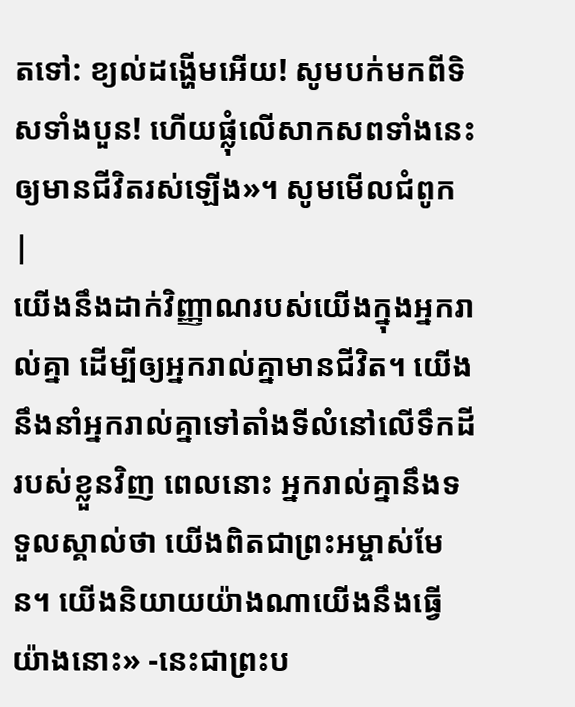តទៅ: ខ្យល់ដង្ហើមអើយ! សូមបក់មកពីទិសទាំងបួន! ហើយផ្លុំលើសាកសពទាំងនេះឲ្យមានជីវិតរស់ឡើង»។ សូមមើលជំពូក |
យើងនឹងដាក់វិញ្ញាណរបស់យើងក្នុងអ្នករាល់គ្នា ដើម្បីឲ្យអ្នករាល់គ្នាមានជីវិត។ យើងនឹងនាំអ្នករាល់គ្នាទៅតាំងទីលំនៅលើទឹកដីរបស់ខ្លួនវិញ ពេលនោះ អ្នករាល់គ្នានឹងទទួលស្គាល់ថា យើងពិតជាព្រះអម្ចាស់មែន។ យើងនិយាយយ៉ាងណាយើងនឹងធ្វើយ៉ាងនោះ» -នេះជាព្រះប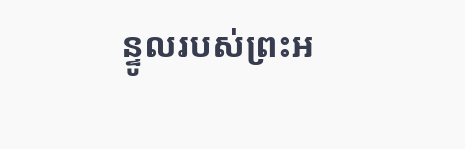ន្ទូលរបស់ព្រះអ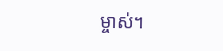ម្ចាស់។